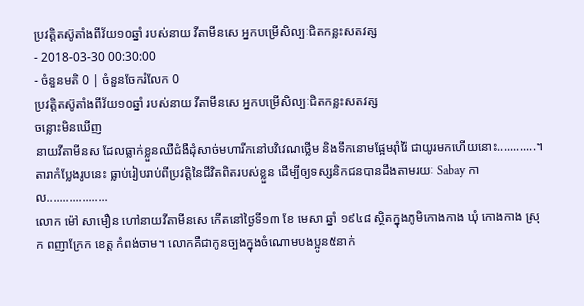ប្រវត្តិតស៊ូតាំងពីវ័យ១០ឆ្នាំ របស់នាយ វីតាមីនសេ អ្នកបម្រើសិល្បៈជិតកន្លះសតវត្ស
- 2018-03-30 00:30:00
- ចំនួនមតិ 0 | ចំនួនចែករំលែក 0
ប្រវត្តិតស៊ូតាំងពីវ័យ១០ឆ្នាំ របស់នាយ វីតាមីនសេ អ្នកបម្រើសិល្បៈជិតកន្លះសតវត្ស
ចន្លោះមិនឃើញ
នាយវីតាមីនស ដែលធ្លាក់ខ្លួនឈឺជំងឺដុំសាច់មហារីកនៅបវិវេណថ្លើម និងទឹកនោមផ្អែមរ៉ាំរ៉ៃ ជាយូរមកហើយនោះ............។
តារាកំប្លែងរូបនេះ ធ្លាប់រៀបរាប់ពីប្រវត្តិនៃជីវិតពិតរបស់ខ្លួន ដើម្បីឲ្យទស្សនិកជនបានដឹងតាមរយៈ Sabay កាល...................
លោក ម៉ៅ សាមឿន ហៅនាយវីតាមីនសេ កើតនៅថ្ងៃទី១៣ ខែ មេសា ឆ្នាំ ១៩៤៨ ស្ថិតក្នុងភូមិកោងកាង ឃុំ កោងកាង ស្រុក ពញាក្រែក ខេត្ត កំពង់ចាម។ លោកគឺជាកូនច្បងក្នុងចំណោមបងប្អូន៥នាក់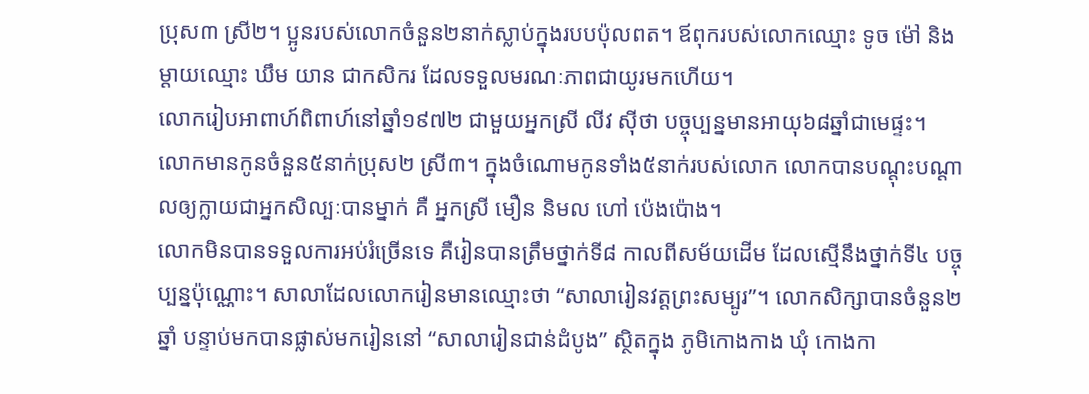ប្រុស៣ ស្រី២។ ប្អូនរបស់លោកចំនួន២នាក់ស្លាប់ក្នុងរបបប៉ុលពត។ ឪពុករបស់លោកឈ្មោះ ទូច ម៉ៅ និងម្ដាយឈ្មោះ ឃឹម យាន ជាកសិករ ដែលទទួលមរណៈភាពជាយូរមកហើយ។
លោករៀបអាពាហ៍ពិពាហ៍នៅឆ្នាំ១៩៧២ ជាមួយអ្នកស្រី លីវ ស៊ីថា បច្ចុប្បន្នមានអាយុ៦៨ឆ្នាំជាមេផ្ទះ។ លោកមានកូនចំនួន៥នាក់ប្រុស២ ស្រី៣។ ក្នុងចំណោមកូនទាំង៥នាក់របស់លោក លោកបានបណ្ដុះបណ្ដាលឲ្យក្លាយជាអ្នកសិល្បៈបានម្នាក់ គឺ អ្នកស្រី មឿន និមល ហៅ ប៉េងប៉ោង។
លោកមិនបានទទួលការអប់រំច្រើនទេ គឺរៀនបានត្រឹមថ្នាក់ទី៨ កាលពីសម័យដើម ដែលស្មើនឹងថ្នាក់ទី៤ បច្ចុប្បន្នប៉ុណ្ណោះ។ សាលាដែលលោករៀនមានឈ្មោះថា “សាលារៀនវត្តព្រះសម្បូរ”។ លោកសិក្សាបានចំនួន២ឆ្នាំ បន្ទាប់មកបានផ្លាស់មករៀននៅ “សាលារៀនជាន់ដំបូង” ស្ថិតក្នុង ភូមិកោងកាង ឃុំ កោងកា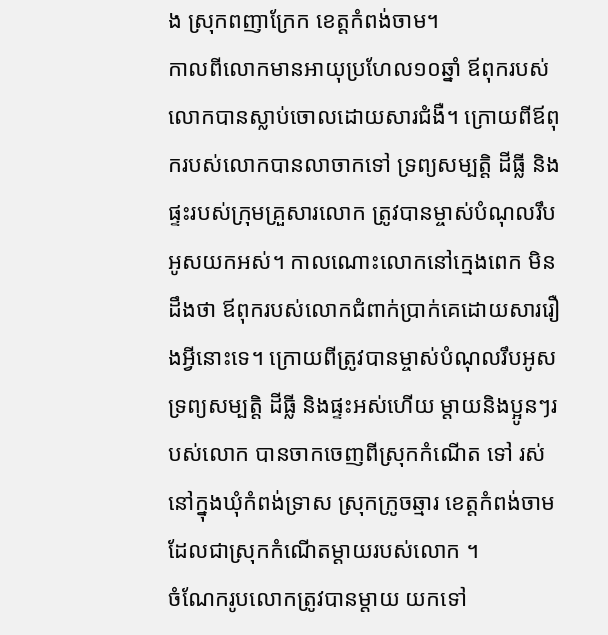ង ស្រុកពញាក្រែក ខេត្តកំពង់ចាម។
កាលពីលោកមានអាយុប្រហែល១០ឆ្នាំ ឪពុករបស់លោកបានស្លាប់ចោលដោយសារជំងឺ។ ក្រោយពីឪពុករបស់លោកបានលាចាកទៅ ទ្រព្យសម្បត្តិ ដីធ្លី និង ផ្ទះរបស់ក្រុមគ្រួសារលោក ត្រូវបានម្ចាស់បំណុលរឹបអូសយកអស់។ កាលណោះលោកនៅក្មេងពេក មិនដឹងថា ឪពុករបស់លោកជំពាក់ប្រាក់គេដោយសាររឿងអ្វីនោះទេ។ ក្រោយពីត្រូវបានម្ចាស់បំណុលរឹបអូសទ្រព្យសម្បត្តិ ដីធ្លី និងផ្ទះអស់ហើយ ម្ដាយនិងប្អូនៗរបស់លោក បានចាកចេញពីស្រុកកំណើត ទៅ រស់នៅក្នុងឃុំកំពង់ទ្រាស ស្រុកក្រូចឆ្មារ ខេត្តកំពង់ចាម ដែលជាស្រុកកំណើតម្ដាយរបស់លោក ។
ចំណែករូបលោកត្រូវបានម្ដាយ យកទៅ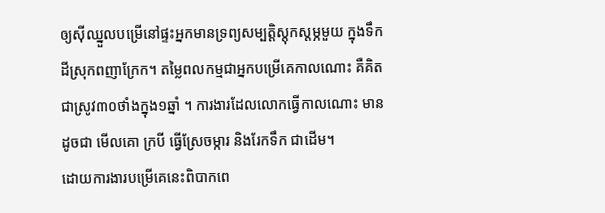ឲ្យស៊ីឈ្នួលបម្រើនៅផ្ទះអ្នកមានទ្រព្យសម្បត្តិស្ដុកស្ដម្ភមួយ ក្នុងទឹកដីស្រុកពញាក្រែក។ តម្លៃពលកម្មជាអ្នកបម្រើគេកាលណោះ គឺគិតជាស្រូវ៣០ថាំងក្នុង១ឆ្នាំ ។ ការងារដែលលោកធ្វើកាលណោះ មានដូចជា មើលគោ ក្របី ធ្វើស្រែចម្ការ និងរែកទឹក ជាដើម។
ដោយការងារបម្រើគេនេះពិបាកពេ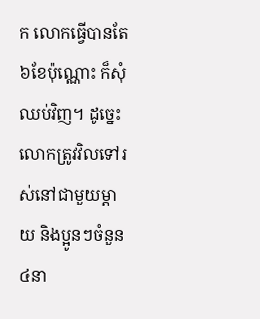ក លោកធ្វើបានតែ៦ខែប៉ុណ្ណោះ ក៏សុំឈប់វិញ។ ដូច្នេះ លោកត្រូវវិលទៅរស់នៅជាមួយម្ដាយ និងប្អូនៗចំនួន៤នា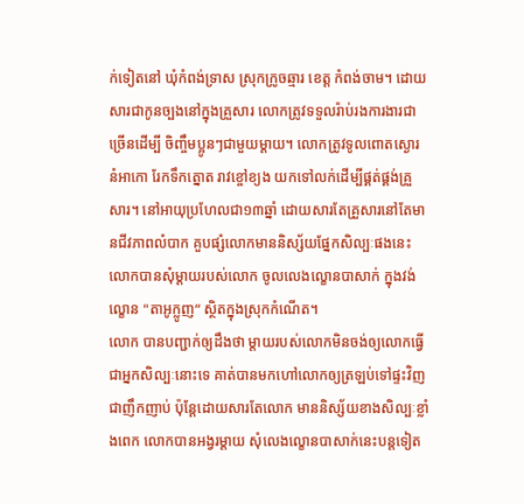ក់ទៀតនៅ ឃុំកំពង់ទ្រាស ស្រុកក្រូចឆ្មារ ខេត្ត កំពង់ចាម។ ដោយសារជាកូនច្បងនៅក្នុងគ្រួសារ លោកត្រូវទទួលរ៉ាប់រងការងារជាច្រើនដើម្បី ចិញ្ចឹមប្អូនៗជាមួយម្ដាយ។ លោកត្រូវទូលពោតស្ងោរ នំអាកោ រែកទឹកត្នោត រាវខ្ចៅខ្យង យកទៅលក់ដើម្បីផ្គត់ផ្គង់គ្រួសារ។ នៅអាយុប្រហែលជា១៣ឆ្នាំ ដោយសារតែគ្រួសារនៅតែមានជីវភាពលំបាក គួបផ្សំលោកមាននិស្ស័យផ្នែកសិល្បៈផងនេះ លោកបានសុំម្ដាយរបស់លោក ចូលលេងល្ខោនបាសាក់ ក្នុងវង់ល្ខោន "តាអូក្លូញ” ស្ថិតក្នុងស្រុកកំណើត។
លោក បានបញ្ជាក់ឲ្យដឹងថា ម្ដាយរបស់លោកមិនចង់ឲ្យលោកធ្វើជាអ្នកសិល្បៈនោះទេ គាត់បានមកហៅលោកឲ្យត្រឡប់ទៅផ្ទះវិញជាញឹកញាប់ ប៉ុន្តែដោយសារតែលោក មាននិស្ស័យខាងសិល្បៈខ្លាំងពេក លោកបានអង្វរម្ដាយ សុំលេងល្ខោនបាសាក់នេះបន្តទៀត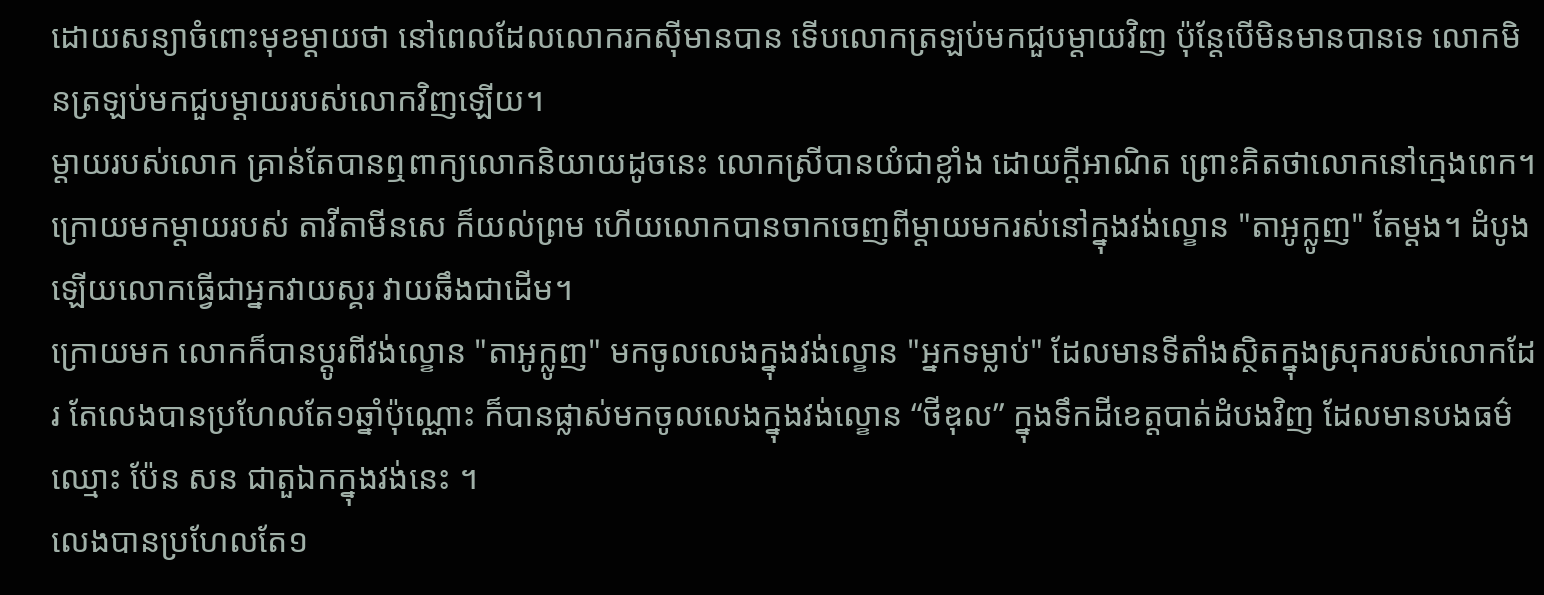ដោយសន្យាចំពោះមុខម្ដាយថា នៅពេលដែលលោករកស៊ីមានបាន ទើបលោកត្រឡប់មកជួបម្ដាយវិញ ប៉ុន្តែបើមិនមានបានទេ លោកមិនត្រឡប់មកជួបម្ដាយរបស់លោកវិញឡើយ។
ម្ដាយរបស់លោក គ្រាន់តែបានឮពាក្យលោកនិយាយដូចនេះ លោកស្រីបានយំជាខ្លាំង ដោយក្ដីអាណិត ព្រោះគិតថាលោកនៅក្មេងពេក។ ក្រោយមកម្ដាយរបស់ តាវីតាមីនសេ ក៏យល់ព្រម ហើយលោកបានចាកចេញពីម្ដាយមករស់នៅក្នុងវង់ល្ខោន "តាអូក្លូញ" តែម្ដង។ ដំបូងឡើយលោកធ្វើជាអ្នកវាយស្គរ វាយឆឹងជាដើម។
ក្រោយមក លោកក៏បានប្ដូរពីវង់ល្ខោន "តាអូក្លូញ" មកចូលលេងក្នុងវង់ល្ខោន "អ្នកទម្លាប់" ដែលមានទីតាំងស្ថិតក្នុងស្រុករបស់លោកដែរ តែលេងបានប្រហែលតែ១ឆ្នាំប៉ុណ្ណោះ ក៏បានផ្លាស់មកចូលលេងក្នុងវង់ល្ខោន “ថីឌុល” ក្នុងទឹកដីខេត្តបាត់ដំបងវិញ ដែលមានបងធម៌ ឈ្មោះ ប៉ែន សន ជាតួឯកក្នុងវង់នេះ ។
លេងបានប្រហែលតែ១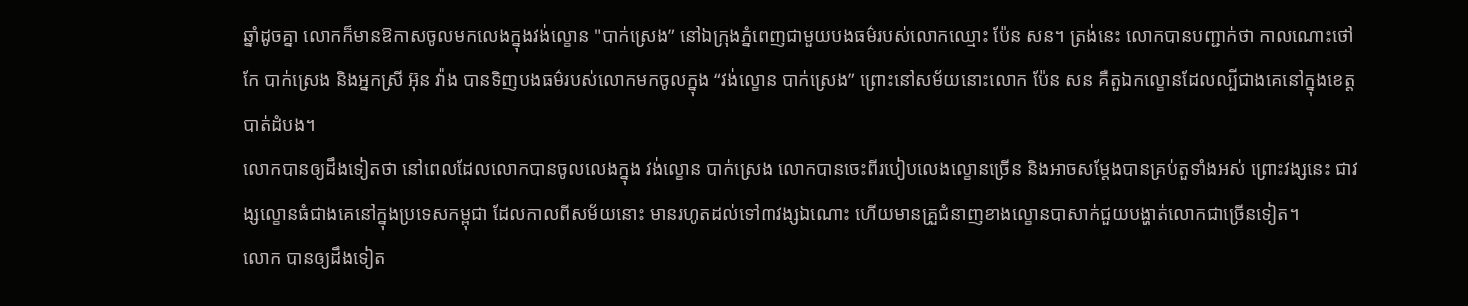ឆ្នាំដូចគ្នា លោកក៏មានឱកាសចូលមកលេងក្នុងវង់ល្ខោន "បាក់ស្រេង” នៅឯក្រុងភ្នំពេញជាមួយបងធម៌របស់លោកឈ្មោះ ប៉ែន សន។ ត្រង់នេះ លោកបានបញ្ជាក់ថា កាលណោះថៅកែ បាក់ស្រេង និងអ្នកស្រី អ៊ុន វ៉ាង បានទិញបងធម៌របស់លោកមកចូលក្នុង “វង់ល្ខោន បាក់ស្រេង” ព្រោះនៅសម័យនោះលោក ប៉ែន សន គឺតួឯកល្ខោនដែលល្បីជាងគេនៅក្នុងខេត្តបាត់ដំបង។
លោកបានឲ្យដឹងទៀតថា នៅពេលដែលលោកបានចូលលេងក្នុង វង់ល្ខោន បាក់ស្រេង លោកបានចេះពីរបៀបលេងល្ខោនច្រើន និងអាចសម្ដែងបានគ្រប់តួទាំងអស់ ព្រោះវង្សនេះ ជាវង្សល្ខោនធំជាងគេនៅក្នុងប្រទេសកម្ពុជា ដែលកាលពីសម័យនោះ មានរហូតដល់ទៅ៣វង្សឯណោះ ហើយមានគ្រួជំនាញខាងល្ខោនបាសាក់ជួយបង្ហាត់លោកជាច្រើនទៀត។
លោក បានឲ្យដឹងទៀត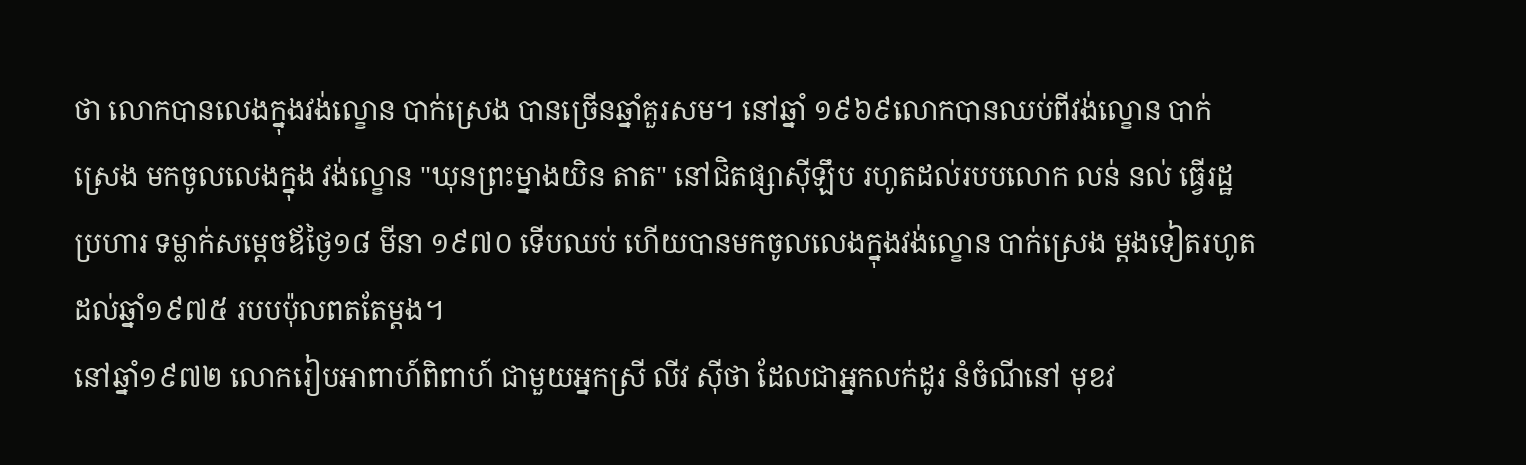ថា លោកបានលេងក្នុងវង់ល្ខោន បាក់ស្រេង បានច្រើនឆ្នាំគួរសម។ នៅឆ្នាំ ១៩៦៩លោកបានឈប់ពីវង់ល្ខោន បាក់ស្រេង មកចូលលេងក្នុង វង់ល្ខោន "ឃុនព្រះម្នាងយិន តាត" នៅជិតផ្សាស៊ីឡឹប រហូតដល់របបលោក លន់ នល់ ធ្វើរដ្ឋប្រហារ ទម្លាក់សម្តេចឪថ្ងៃ១៨ មីនា ១៩៧០ ទើបឈប់ ហើយបានមកចូលលេងក្នុងវង់ល្ខោន បាក់ស្រេង ម្ដងទៀតរហូតដល់ឆ្នាំ១៩៧៥ របបប៉ុលពតតែម្ដង។
នៅឆ្នាំ១៩៧២ លោករៀបអាពាហ៍ពិពាហ៍ ជាមួយអ្នកស្រី លីវ ស៊ីថា ដែលជាអ្នកលក់ដូរ នំចំណីនៅ មុខវ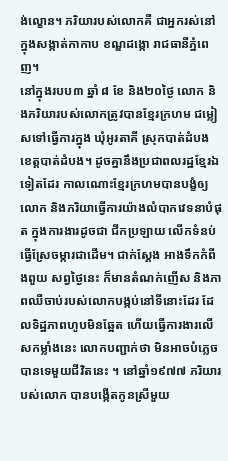ង់ល្ខោន។ ភរិយារបស់លោកគឺ ជាអ្នករស់នៅ ក្នុងសង្កាត់កាកាប ខណ្ឌដង្កោ រាជធានីភ្នំពេញ។
នៅក្នុងរបប៣ ឆ្នាំ ៨ ខែ និង២០ថ្ងៃ លោក និងភរិយារបស់លោកត្រូវបានខ្មែរក្រហម ជម្លៀសទៅធ្វើការក្នុង ឃុំអូរតាគី ស្រុកបាត់ដំបង ខេត្តបាត់ដំបង។ ដូចគ្នានឹងប្រជាពលរដ្ឋខ្មែរឯទៀតដែរ កាលណោះខ្មែរក្រហមបានបង្ខំឲ្យលោក និងភរិយាធ្វើការយ៉ាងលំបាកវេទនាបំផុត ក្នុងការងារដូចជា ជីកប្រឡាយ លើកទំនប់ ធ្វើស្រែចម្ការជាដើម។ ជាក់ស្ដែង អាងទឹកកំពីងពួយ សព្វថ្ងៃនេះ ក៏មានតំណក់ញើស និងភាពឈឺចាប់របស់លោកបង្កប់នៅទីនោះដែរ ដែលទិដ្ឋភាពហូបមិនឆ្អែត ហើយធ្វើការងារលើសកម្លាំងនេះ លោកបញ្ជាក់ថា មិនអាចបំភ្លេចបានទេមួយជីវិតនេះ ។ នៅឆ្នាំ១៩៧៧ ភរិយារបស់លោក បានបង្កើតកូនស្រីមួយ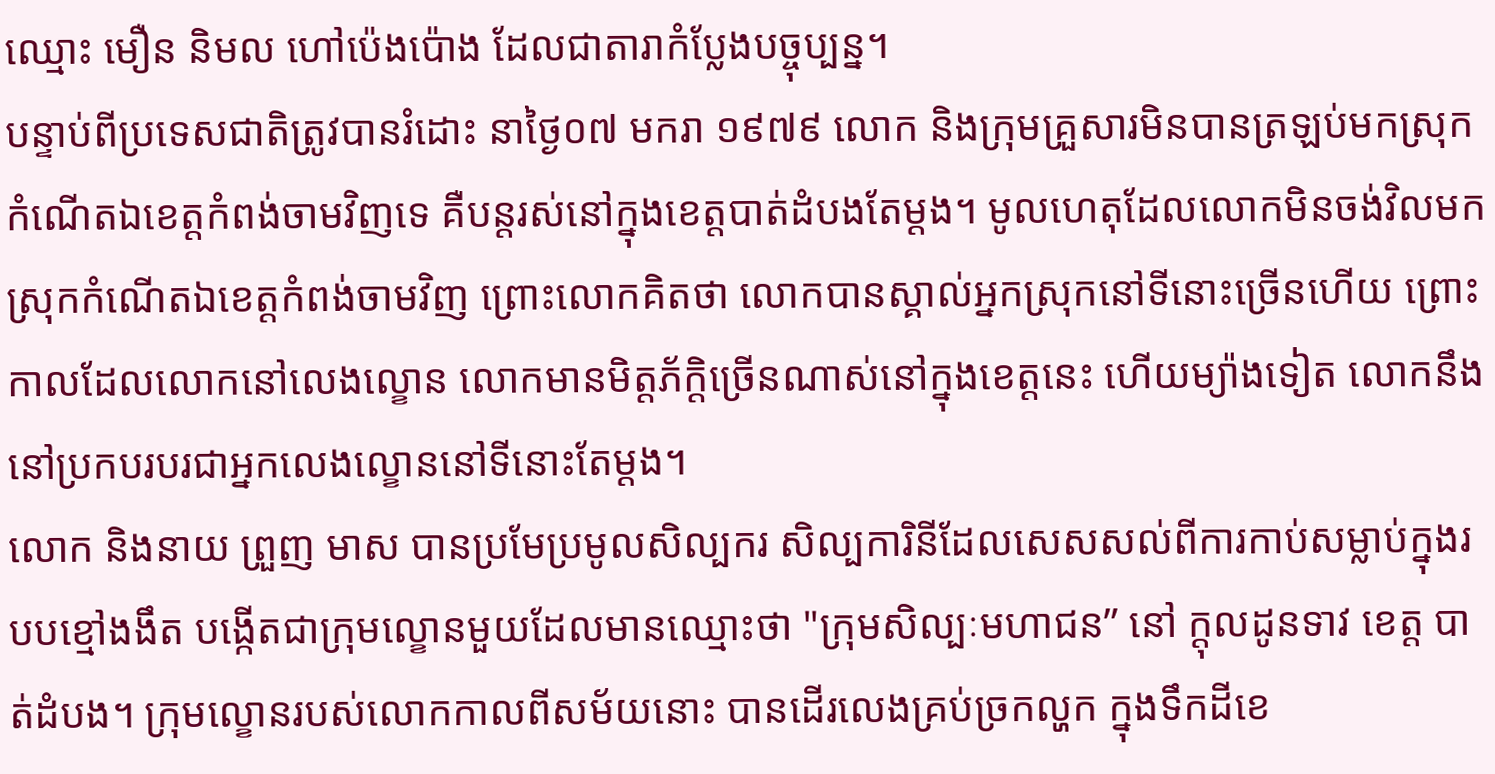ឈ្មោះ មឿន និមល ហៅប៉េងប៉ោង ដែលជាតារាកំប្លែងបច្ចុប្បន្ន។
បន្ទាប់ពីប្រទេសជាតិត្រូវបានរំដោះ នាថ្ងៃ០៧ មករា ១៩៧៩ លោក និងក្រុមគ្រួសារមិនបានត្រឡប់មកស្រុកកំណើតឯខេត្តកំពង់ចាមវិញទេ គឺបន្តរស់នៅក្នុងខេត្តបាត់ដំបងតែម្ដង។ មូលហេតុដែលលោកមិនចង់វិលមកស្រុកកំណើតឯខេត្តកំពង់ចាមវិញ ព្រោះលោកគិតថា លោកបានស្គាល់អ្នកស្រុកនៅទីនោះច្រើនហើយ ព្រោះកាលដែលលោកនៅលេងល្ខោន លោកមានមិត្តភ័ក្ដិច្រើនណាស់នៅក្នុងខេត្តនេះ ហើយម្យ៉ាងទៀត លោកនឹងនៅប្រកបរបរជាអ្នកលេងល្ខោននៅទីនោះតែម្ដង។
លោក និងនាយ ព្រួញ មាស បានប្រមែប្រមូលសិល្បករ សិល្បការិនីដែលសេសសល់ពីការកាប់សម្លាប់ក្នុងរបបខ្មៅងងឹត បង្កើតជាក្រុមល្ខោនមួយដែលមានឈ្មោះថា "ក្រុមសិល្បៈមហាជន” នៅ ក្ដុលដូនទាវ ខេត្ត បាត់ដំបង។ ក្រុមល្ខោនរបស់លោកកាលពីសម័យនោះ បានដើរលេងគ្រប់ច្រកល្ហក ក្នុងទឹកដីខេ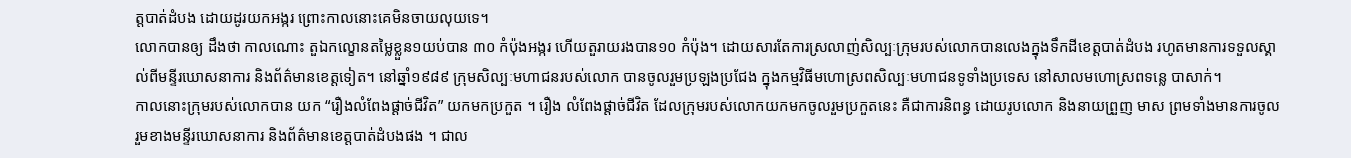ត្តបាត់ដំបង ដោយដូរយកអង្ករ ព្រោះកាលនោះគេមិនចាយលុយទេ។
លោកបានឲ្យ ដឹងថា កាលណោះ តួឯកល្ខោនតម្លៃខ្លួន១យប់បាន ៣០ កំប៉ុងអង្ករ ហើយតួរាយរងបាន១០ កំប៉ុង។ ដោយសារតែការស្រលាញ់សិល្បៈក្រុមរបស់លោកបានលេងក្នុងទឹកដីខេត្តបាត់ដំបង រហូតមានការទទួលស្គាល់ពីមន្ទីរឃោសនាការ និងព័ត៌មានខេត្តទៀត។ នៅឆ្នាំ១៩៨៩ ក្រុមសិល្បៈមហាជនរបស់លោក បានចូលរួមប្រឡងប្រជែង ក្នុងកម្មវិធីមហោស្រពសិល្បៈមហាជនទូទាំងប្រទេស នៅសាលមហោស្រពទន្លេ បាសាក់។
កាលនោះក្រុមរបស់លោកបាន យក “រឿងលំពែងផ្ដាច់ជីវិត” យកមកប្រកួត ។ រឿង លំពែងផ្ដាច់ជីវិត ដែលក្រុមរបស់លោកយកមកចូលរួមប្រកួតនេះ គឺជាការនិពន្ធ ដោយរូបលោក និងនាយព្រួញ មាស ព្រមទាំងមានការចូលរួមខាងមន្ទីរឃោសនាការ និងព័ត៌មានខេត្តបាត់ដំបងផង ។ ជាល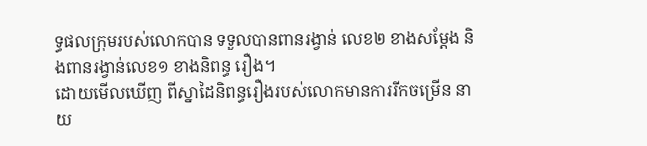ទ្ធផលក្រុមរបស់លោកបាន ទទួលបានពានរង្វាន់ លេខ២ ខាងសម្ដែង និងពានរង្វាន់លេខ១ ខាងនិពន្ធ រឿង។
ដោយមើលឃើញ ពីស្នាដៃនិពន្ធរឿងរបស់លោកមានការរីកចម្រើន នាយ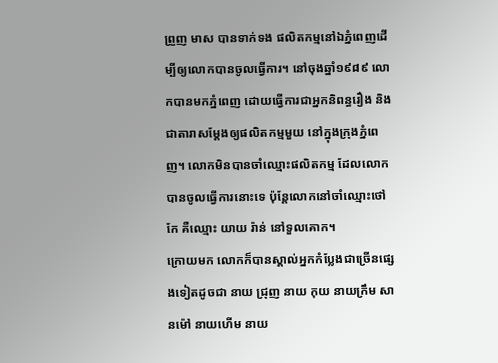ព្រួញ មាស បានទាក់ទង ផលិតកម្មនៅឯភ្នំពេញដើម្បីឲ្យលោកបានចូលធ្វើការ។ នៅចុងឆ្នាំ១៩៨៩ លោកបានមកភ្នំពេញ ដោយធ្វើការជាអ្នកនិពន្ធរឿង និងជាតារាសម្ដែងឲ្យផលិតកម្មមួយ នៅក្នុងក្រុងភ្នំពេញ។ លោកមិនបានចាំឈ្មោះផលិតកម្ម ដែលលោកបានចូលធ្វើការនោះទេ ប៉ុន្តែលោកនៅចាំឈ្មោះថៅកែ គឺឈ្មោះ យាយ រ៉ាន់ នៅទួលគោក។
ក្រោយមក លោកក៏បានស្គាល់អ្នកកំប្លែងជាច្រើនផ្សេងទៀតដូចជា នាយ ជ្រុញ នាយ កុយ នាយក្រឹម សានម៉ៅ នាយហើម នាយ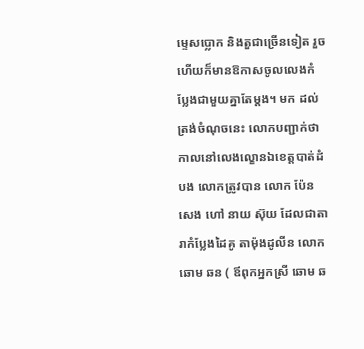ម្ទេសប្លោក និងតួជាច្រើនទៀត រួចហើយក៏មានឱកាសចូលលេងកំប្លែងជាមួយគ្នាតែម្ដង។ មក ដល់ត្រង់ចំណុចនេះ លោកបញ្ជាក់ថា កាលនៅលេងល្ខោនឯខេត្តបាត់ដំបង លោកត្រូវបាន លោក ប៉ែន សេង ហៅ នាយ ស៊ុយ ដែលជាតារាកំប្លែងដៃគូ តាម៉ុងដូលីន លោក ឆោម ឆន ( ឪពុកអ្នកស្រី ឆោម ឆ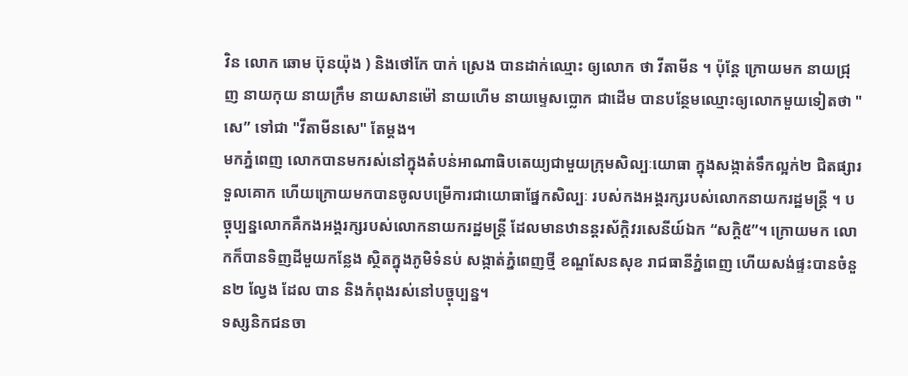វិន លោក ឆោម ប៊ុនយ៉ុង ) និងថៅកែ បាក់ ស្រេង បានដាក់ឈ្មោះ ឲ្យលោក ថា វីតាមីន ។ ប៉ុន្តែ ក្រោយមក នាយជ្រុញ នាយកុយ នាយក្រឹម នាយសានម៉ៅ នាយហើម នាយម្ទេសប្លោក ជាដើម បានបន្ថែមឈ្មោះឲ្យលោកមួយទៀតថា "សេ” ទៅជា "វីតាមីនសេ" តែម្ដង។
មកភ្នំពេញ លោកបានមករស់នៅក្នុងតំបន់អាណាធិបតេយ្យជាមួយក្រុមសិល្បៈយោធា ក្នុងសង្កាត់ទឹកល្អក់២ ជិតផ្សារទួលគោក ហើយក្រោយមកបានចូលបម្រើការជាយោធាផ្នែកសិល្បៈ របស់កងអង្គរក្សរបស់លោកនាយករដ្ឋមន្ត្រី ។ បច្ចុប្បន្នលោកគឺកងអង្គរក្សរបស់លោកនាយករដ្ឋមន្ត្រី ដែលមានឋានន្តរស័ក្ដិវរសេនីយ៍ឯក “សក្ដិ៥”។ ក្រោយមក លោកក៏បានទិញដីមួយកន្លែង ស្ថិតក្នុងភូមិទំនប់ សង្កាត់ភ្នំពេញថ្មី ខណ្ឌសែនសុខ រាជធានីភ្នំពេញ ហើយសង់ផ្ទះបានចំនួន២ ល្វែង ដែល បាន និងកំពុងរស់នៅបច្ចុប្បន្ន។
ទស្សនិកជនចា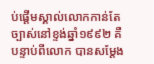ប់ផ្ដើមស្គាល់លោកកាន់តែច្បាស់នៅខ្ទង់ឆ្នាំ១៩៩២ គឺបន្ទាប់ពីលោក បានសម្ដែង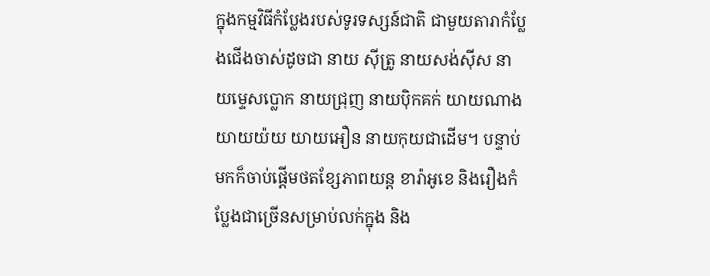ក្នុងកម្មវិធីកំប្លែងរបស់ទូរទស្សន៍ជាតិ ជាមួយតារាកំប្លែងជើងចាស់ដូចជា នាយ ស៊ីត្រូ នាយសង់ស៊ីស នាយម្ទេសប្លោក នាយជ្រុញ នាយប៉ិកគក់ យាយណាង យាយយ៉យ យាយអឿន នាយកុយជាដើម។ បន្ទាប់មកក៏ចាប់ផ្ដើមថតខ្សែភាពយន្ត ខារ៉ាអូខេ និងរឿងកំប្លែងជាច្រើនសម្រាប់លក់ក្នុង និង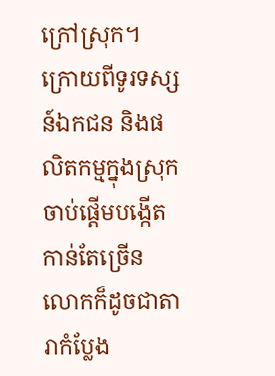ក្រៅស្រុក។
ក្រោយពីទូរទស្សន៍ឯកជន និងផលិតកម្មក្នុងស្រុកចាប់ផ្ដើមបង្កើតកាន់តែច្រើន លោកក៏ដូចជាតារាកំប្លែង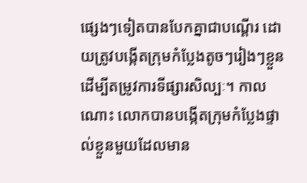ផ្សេងៗទៀតបានបែកគ្នាជាបណ្ដើរ ដោយត្រូវបង្កើតក្រុមកំប្លែងតូចៗរៀងៗខ្លួន ដើម្បីតម្រូវការទីផ្សារសិល្បៈ។ កាលណោះ លោកបានបង្កើតក្រុមកំប្លែងផ្ទាល់ខ្លួនមួយដែលមាន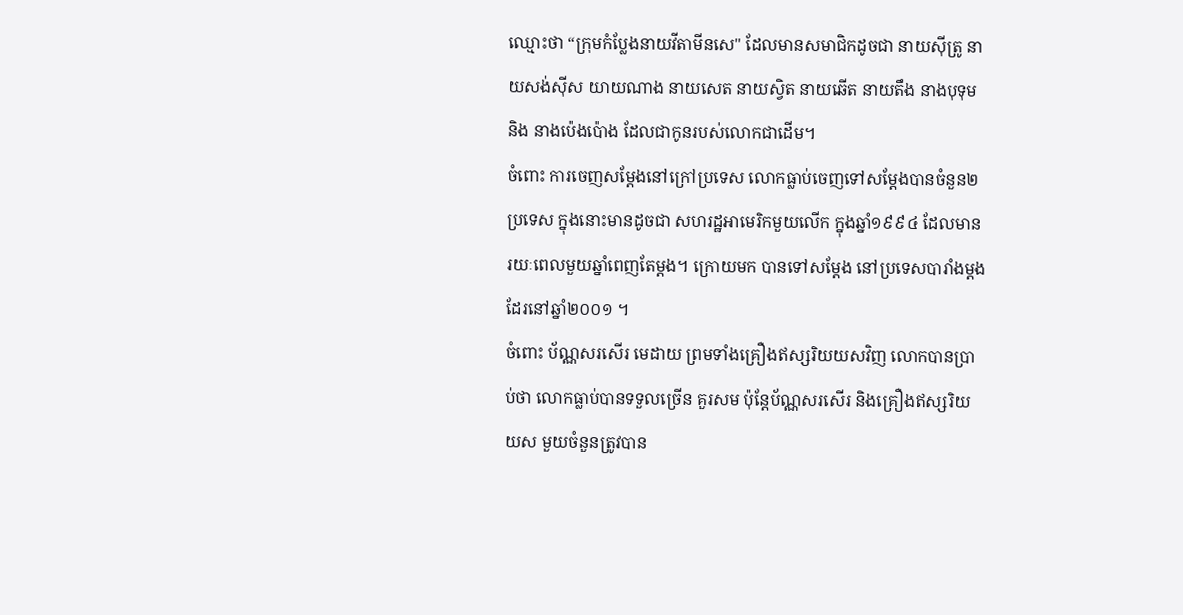ឈ្មោះថា “ក្រុមកំប្លែងនាយវីតាមីនសេ" ដែលមានសមាជិកដូចជា នាយស៊ីត្រូ នាយសង់ស៊ីស យាយណាង នាយសេត នាយស្វិត នាយឆើត នាយតឹង នាងបុទុម និង នាងប៉េងប៉ោង ដែលជាកូនរបស់លោកជាដើម។
ចំពោះ ការចេញសម្ដែងនៅក្រៅប្រទេស លោកធ្លាប់ចេញទៅសម្ដែងបានចំនួន២ប្រទេស ក្នុងនោះមានដូចជា សហរដ្ឋអាមេរិកមួយលើក ក្នុងឆ្នាំ១៩៩៤ ដែលមានរយៈពេលមួយឆ្នាំពេញតែម្ដង។ ក្រោយមក បានទៅសម្ដែង នៅប្រទេសបារាំងម្ដងដែរនៅឆ្នាំ២០០១ ។
ចំពោះ ប័ណ្ណសរសើរ មេដាយ ព្រមទាំងគ្រឿងឥស្សរិយយសវិញ លោកបានប្រាប់ថា លោកធ្លាប់បានទទួលច្រើន គួរសម ប៉ុន្តែប័ណ្ណសរសើរ និងគ្រឿងឥស្សរិយយស មួយចំនួនត្រូវបាន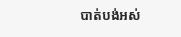បាត់បង់អស់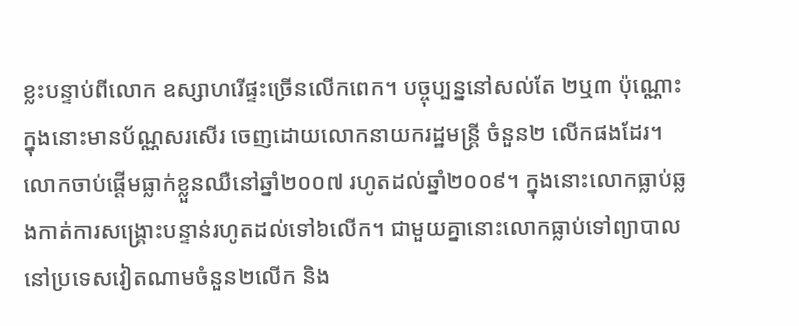ខ្លះបន្ទាប់ពីលោក ឧស្សាហរើផ្ទះច្រើនលើកពេក។ បច្ចុប្បន្ននៅសល់តែ ២ឬ៣ ប៉ុណ្ណោះ ក្នុងនោះមានប័ណ្ណសរសើរ ចេញដោយលោកនាយករដ្ឋមន្ត្រី ចំនួន២ លើកផងដែរ។
លោកចាប់ផ្ដើមធ្លាក់ខ្លួនឈឺនៅឆ្នាំ២០០៧ រហូតដល់ឆ្នាំ២០០៩។ ក្នុងនោះលោកធ្លាប់ឆ្លងកាត់ការសង្គ្រោះបន្ទាន់រហូតដល់ទៅ៦លើក។ ជាមួយគ្នានោះលោកធ្លាប់ទៅព្យាបាលនៅប្រទេសវៀតណាមចំនួន២លើក និង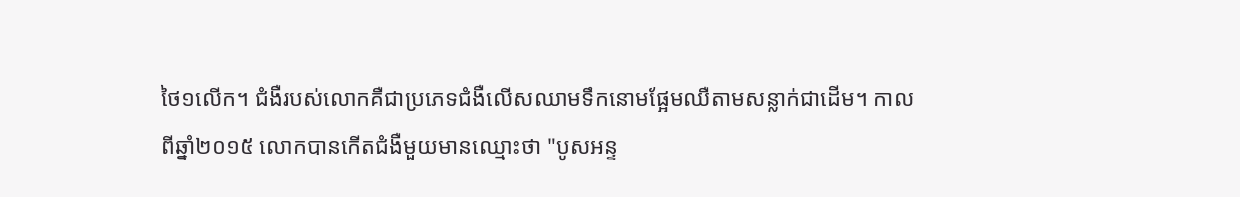ថៃ១លើក។ ជំងឺរបស់លោកគឺជាប្រភេទជំងឺលើសឈាមទឹកនោមផ្អែមឈឺតាមសន្លាក់ជាដើម។ កាលពីឆ្នាំ២០១៥ លោកបានកើតជំងឺមួយមានឈ្មោះថា "បូសអន្ទ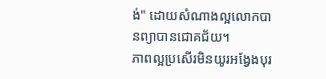ង់" ដោយសំណាងល្អលោកបានព្យាបានជោគជ័យ។
ភាពល្អប្រសើរមិនយូរអង្វែងបុរ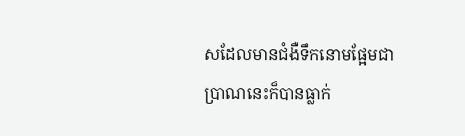សដែលមានជំងឺទឹកនោមផ្អែមជាប្រាណនេះក៏បានធ្លាក់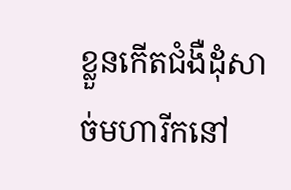ខ្លួនកើតជំងឺដុំសាច់មហារីកនៅ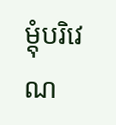ម្ដុំបរិវេណ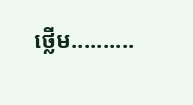ថ្លើម..........